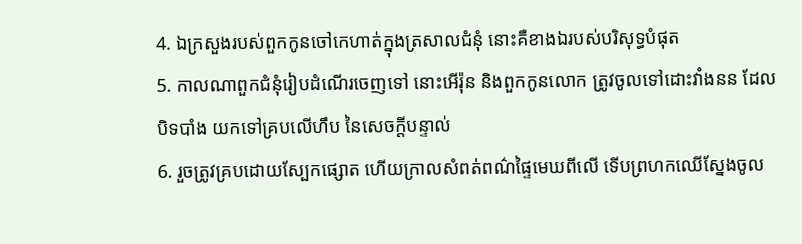4. ឯក្រសួងរបស់ពួកកូនចៅកេហាត់ក្នុងត្រសាលជំនុំ នោះគឺខាងឯរបស់បរិសុទ្ធបំផុត
5. កាលណាពួកជំនុំរៀបដំណើរចេញទៅ នោះអើរ៉ុន និងពួកកូនលោក ត្រូវចូលទៅដោះវាំងនន ដែលបិទបាំង យកទៅគ្របលើហឹប នៃសេចក្ដីបន្ទាល់
6. រួចត្រូវគ្របដោយស្បែកផ្សោត ហើយក្រាលសំពត់ពណ៌ផ្ទៃមេឃពីលើ ទើបព្រហកឈើស្នែងចូល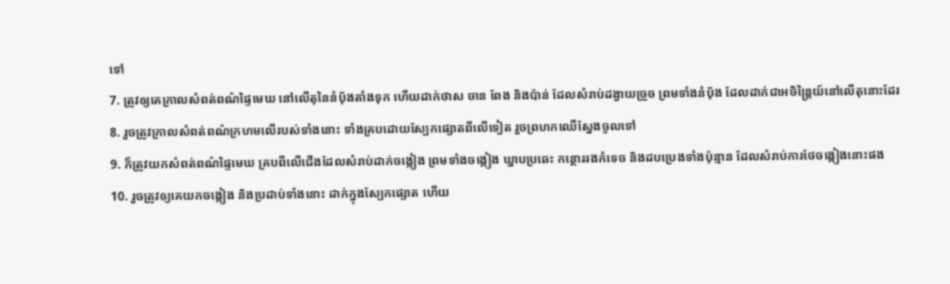ទៅ
7. ត្រូវឲ្យគេក្រាលសំពត់ពណ៌ផ្ទៃមេឃ នៅលើតុនៃនំបុ័ងតាំងទុក ហើយដាក់ថាស ចាន ពែង និងប៉ាន់ ដែលសំរាប់ដង្វាយច្រួច ព្រមទាំងនំបុ័ង ដែលដាក់ជាអចិន្ត្រៃយ៍នៅលើតុនោះដែរ
8. រួចត្រូវក្រាលសំពត់ពណ៌ក្រហមលើរបស់ទាំងនោះ ទាំងគ្របដោយស្បែកផ្សោតពីលើទៀត រួចព្រហកឈើស្នែងចូលទៅ
9. ក៏ត្រូវយកសំពត់ពណ៌ផ្ទៃមេឃ គ្របពីលើជើងដែលសំរាប់ដាក់ចង្កៀង ព្រមទាំងចង្កៀង ឃ្នាបប្រឆេះ កន្ថោររងកំទេច និងដបប្រេងទាំងប៉ុន្មាន ដែលសំរាប់ការថែចង្កៀងនោះផង
10. រួចត្រូវឲ្យគេយកចង្កៀង និងប្រដាប់ទាំងនោះ ដាក់ក្នុងស្បែកផ្សោត ហើយ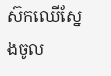ស៊កឈើស្នែងចូល